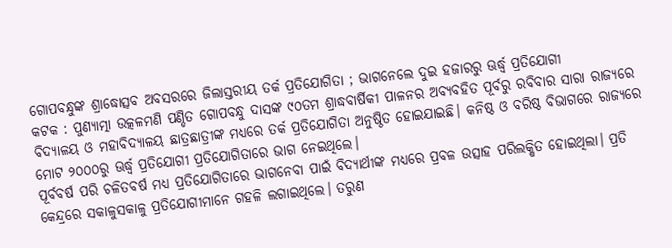ଗୋପବନ୍ଧୁଙ୍କ ଶ୍ରାଦ୍ଧୋତ୍ସବ ଅବସରରେ ଜିଲାସ୍ତରୀୟ ତର୍କ ପ୍ରତିଯୋଗିତା ; ଭାଗନେଲେ ଦୁଇ ହଜାରରୁ ଊର୍ଦ୍ଧ୍ବ ପ୍ରତିଯୋଗୀ
କଟକ : ପୁଣ୍ୟାତ୍ମା ଉତ୍କଳମଣି ପଣ୍ଡିତ ଗୋପବନ୍ଧୁ ଦାସଙ୍କ ୯୦ତମ ଶ୍ରାଦ୍ଧବାର୍ଷିକୀ ପାଳନର ଅବ୍ୟବହିତ ପୂର୍ବରୁ ରବିବାର ସାରା ରାଜ୍ୟରେ ବିଦ୍ୟାଳୟ ଓ ମହାବିଦ୍ୟାଳୟ ଛାତ୍ରଛାତ୍ରୀଙ୍କ ମଧ୍ୟରେ ତର୍କ ପ୍ରତିଯୋଗିତା ଅନୁଷ୍ଠିତ ହୋଇଯାଇଛି। କନିଷ୍ଠ ଓ ବରିଷ୍ଠ ବିଭାଗରେ ରାଜ୍ୟରେ ମୋଟ ୨୦୦୦ରୁ ଊର୍ଦ୍ଧ୍ବ ପ୍ରତିଯୋଗୀ ପ୍ରତିଯୋଗିତାରେ ଭାଗ ନେଇଥିଲେ।
ପୂର୍ବବର୍ଷ ପରି ଚଳିତବର୍ଷ ମଧ୍ୟ ପ୍ରତିଯୋଗିତାରେ ଭାଗନେବା ପାଇଁ ବିଦ୍ୟାର୍ଥୀଙ୍କ ମଧ୍ୟରେ ପ୍ରବଳ ଉତ୍ସାହ ପରିଲକ୍ଷିତ ହୋଇଥିଲା। ପ୍ରତି କେନ୍ଦ୍ରରେ ସକାଳୁସକାଳୁ ପ୍ରତିଯୋଗୀମାନେ ଗହଳି ଲଗାଇଥିଲେ। ତରୁଣ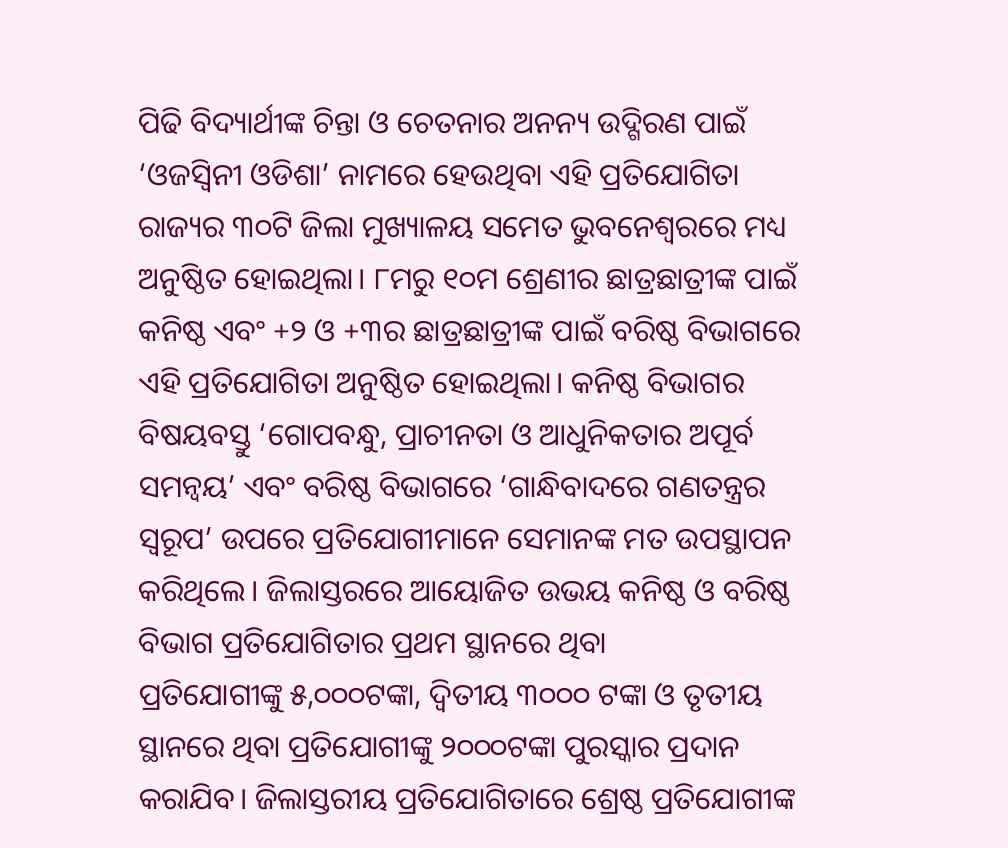ପିଢି ବିଦ୍ୟାର୍ଥୀଙ୍କ ଚିନ୍ତା ଓ ଚେତନାର ଅନନ୍ୟ ଉଦ୍ଗିରଣ ପାଇଁ ‘ଓଜସ୍ୱିନୀ ଓଡିଶା’ ନାମରେ ହେଉଥିବା ଏହି ପ୍ରତିଯୋଗିତା ରାଜ୍ୟର ୩୦ଟି ଜିଲା ମୁଖ୍ୟାଳୟ ସମେତ ଭୁବନେଶ୍ୱରରେ ମଧ୍ୟ ଅନୁଷ୍ଠିତ ହୋଇଥିଲା। ୮ମରୁ ୧୦ମ ଶ୍ରେଣୀର ଛାତ୍ରଛାତ୍ରୀଙ୍କ ପାଇଁ କନିଷ୍ଠ ଏବଂ +୨ ଓ +୩ର ଛାତ୍ରଛାତ୍ରୀଙ୍କ ପାଇଁ ବରିଷ୍ଠ ବିଭାଗରେ ଏହି ପ୍ରତିଯୋଗିତା ଅନୁଷ୍ଠିତ ହୋଇଥିଲା। କନିଷ୍ଠ ବିଭାଗର ବିଷୟବସ୍ତୁ ‘ଗୋପବନ୍ଧୁ, ପ୍ରାଚୀନତା ଓ ଆଧୁନିକତାର ଅପୂର୍ବ ସମନ୍ୱୟ’ ଏବଂ ବରିଷ୍ଠ ବିଭାଗରେ ‘ଗାନ୍ଧିବାଦରେ ଗଣତନ୍ତ୍ରର ସ୍ୱରୂପ’ ଉପରେ ପ୍ରତିଯୋଗୀମାନେ ସେମାନଙ୍କ ମତ ଉପସ୍ଥାପନ କରିଥିଲେ। ଜିଲାସ୍ତରରେ ଆୟୋଜିତ ଉଭୟ କନିଷ୍ଠ ଓ ବରିଷ୍ଠ ବିଭାଗ ପ୍ରତିଯୋଗିତାର ପ୍ରଥମ ସ୍ଥାନରେ ଥିବା
ପ୍ରତିଯୋଗୀଙ୍କୁ ୫,୦୦୦ଟଙ୍କା, ଦ୍ୱିତୀୟ ୩୦୦୦ ଟଙ୍କା ଓ ତୃତୀୟ ସ୍ଥାନରେ ଥିବା ପ୍ରତିଯୋଗୀଙ୍କୁ ୨୦୦୦ଟଙ୍କା ପୁରସ୍କାର ପ୍ରଦାନ କରାଯିବ। ଜିଲାସ୍ତରୀୟ ପ୍ରତିଯୋଗିତାରେ ଶ୍ରେଷ୍ଠ ପ୍ରତିଯୋଗୀଙ୍କ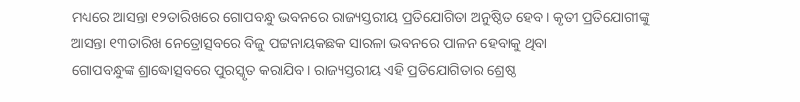ମଧ୍ୟରେ ଆସନ୍ତା ୧୨ତାରିଖରେ ଗୋପବନ୍ଧୁ ଭବନରେ ରାଜ୍ୟସ୍ତରୀୟ ପ୍ରତିଯୋଗିତା ଅନୁଷ୍ଠିତ ହେବ। କୃତୀ ପ୍ରତିଯୋଗୀଙ୍କୁ ଆସନ୍ତା ୧୩ତାରିଖ ନେତ୍ରୋତ୍ସବରେ ବିଜୁ ପଟ୍ଟନାୟକଛକ ସାରଳା ଭବନରେ ପାଳନ ହେବାକୁ ଥିବା
ଗୋପବନ୍ଧୁଙ୍କ ଶ୍ରାଦ୍ଧୋତ୍ସବରେ ପୁରସ୍କୃତ କରାଯିବ। ରାଜ୍ୟସ୍ତରୀୟ ଏହି ପ୍ରତିଯୋଗିତାର ଶ୍ରେଷ୍ଠ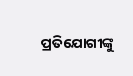ପ୍ରତିଯୋଗୀଙ୍କୁ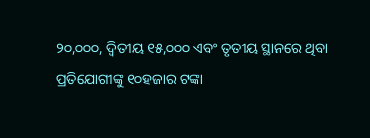୨୦,୦୦୦, ଦ୍ୱିତୀୟ ୧୫,୦୦୦ ଏବଂ ତୃତୀୟ ସ୍ଥାନରେ ଥିବା ପ୍ରତିଯୋଗୀଙ୍କୁ ୧୦ହଜାର ଟଙ୍କା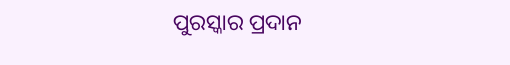ପୁରସ୍କାର ପ୍ରଦାନ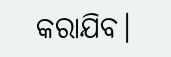କରାଯିବ।